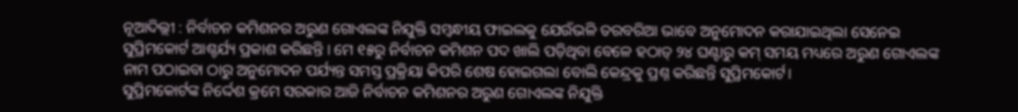ନୂଆଦିଲ୍ଲୀ : ନିର୍ବାଚନ କମିଶନର ଅରୁଣ ଗୋଏଲଙ୍କ ନିଯୁକ୍ତି ସମ୍ବନ୍ଧୀୟ ଫାଇଲକୁ ଯେଉଁଭଳି ତରବରିଆ ଭାବେ ଅନୁମୋଦନ କରାଯାଇଥିଲା ସେନେଇ ସୁପ୍ରିମକୋର୍ଟ ଆଶ୍ଚର୍ଯ୍ୟ ପ୍ରକାଶ କରିଛନ୍ତି । ମେ ୧୫ରୁ ନିର୍ବାଚନ କମିଶନ ପଦ ଖାଲି ପଡ଼ିଥିବା ବେଳେ ହଠାତ୍ ୨୪ ଘଣ୍ଟାରୁ କମ୍ ସମୟ ମଧ୍ୟରେ ଅରୁଣ ଗୋଏଲଙ୍କ ନାମ ପଠାଇବା ଠାରୁ ଅନୁମୋଦନ ପର୍ଯ୍ୟନ୍ତ ସମସ୍ତ ପ୍ରକ୍ରିୟା କିପରି ଶେଷ ହୋଇଗଲା ବୋଲି କେନ୍ଦ୍ରକୁ ପ୍ରଶ୍ନ କରିଛନ୍ତି ସୁପ୍ରିମକୋର୍ଟ।
ସୁପ୍ରିମକୋର୍ଟଙ୍କ ନିର୍ଦ୍ଦେଶ କ୍ରମେ ସରକାର ଆଜି ନିର୍ବାଚନ କମିଶନର ଅରୁଣ ଗୋଏଲଙ୍କ ନିଯୁକ୍ତି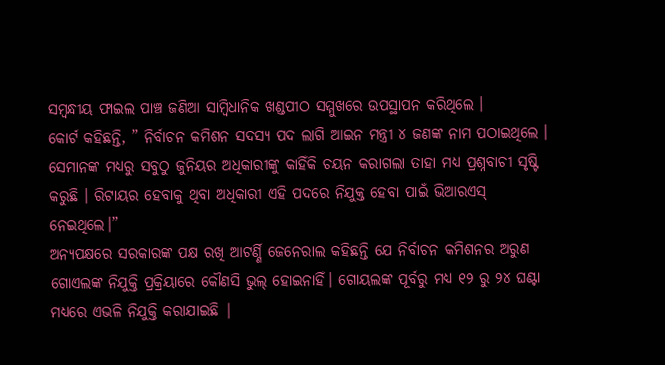ସମ୍ବନ୍ଧୀୟ ଫାଇଲ ପାଞ୍ଚ ଜଣିଆ ସାମ୍ବିଧାନିକ ଖଣ୍ଡପୀଠ ସମ୍ମୁଖରେ ଉପସ୍ଥାପନ କରିଥିଲେ ।
କୋର୍ଟ କହିଛନ୍ତି, ” ନିର୍ବାଚନ କମିଶନ ସଦସ୍ୟ ପଦ ଲାଗି ଆଇନ ମନ୍ତ୍ରୀ ୪ ଜଣଙ୍କ ନାମ ପଠାଇଥିଲେ । ସେମାନଙ୍କ ମଧ୍ୟରୁ ସବୁଠୁ ଜୁନିୟର ଅଧିକାରୀଙ୍କୁ କାହିଁକି ଚୟନ କରାଗଲା ତାହା ମଧ୍ୟ ପ୍ରଶ୍ନବାଚୀ ସୃଷ୍ଟି କରୁଛି । ରିଟାୟର ହେବାକୁ ଥିବା ଅଧିକାରୀ ଏହି ପଦରେ ନିଯୁକ୍ତ ହେବା ପାଇଁ ଭିଆରଏସ୍ ନେଇଥିଲେ।”
ଅନ୍ୟପକ୍ଷରେ ସରକାରଙ୍କ ପକ୍ଷ ରଖି ଆଟର୍ଣ୍ଣି ଜେନେରାଲ କହିଛନ୍ତି ଯେ ନିର୍ବାଚନ କମିଶନର ଅରୁଣ ଗୋଏଲଙ୍କ ନିଯୁକ୍ତି ପ୍ରକ୍ରିୟାରେ କୌଣସି ଭୁଲ୍ ହୋଇନାହିଁ। ଗୋୟଲଙ୍କ ପୂର୍ବରୁ ମଧ୍ୟ ୧୨ ରୁ ୨୪ ଘଣ୍ଟା ମଧ୍ୟରେ ଏଭଳି ନିଯୁକ୍ତି କରାଯାଇଛି |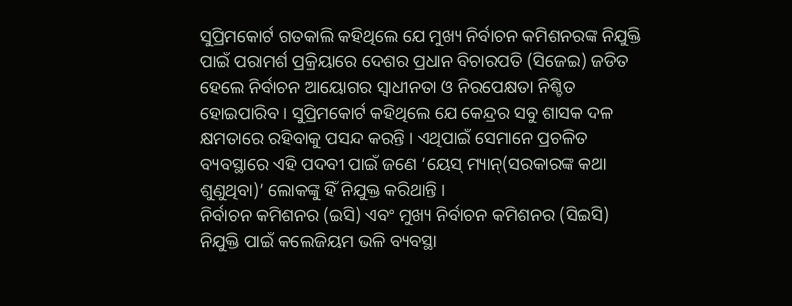ସୁପ୍ରିମକୋର୍ଟ ଗତକାଲି କହିଥିଲେ ଯେ ମୁଖ୍ୟ ନିର୍ବାଚନ କମିଶନରଙ୍କ ନିଯୁକ୍ତି ପାଇଁ ପରାମର୍ଶ ପ୍ରକ୍ରିୟାରେ ଦେଶର ପ୍ରଧାନ ବିଚାରପତି (ସିଜେଇ) ଜଡିତ ହେଲେ ନିର୍ବାଚନ ଆୟୋଗର ସ୍ବାଧୀନତା ଓ ନିରପେକ୍ଷତା ନିଶ୍ଚିତ ହୋଇପାରିବ । ସୁପ୍ରିମକୋର୍ଟ କହିଥିଲେ ଯେ କେନ୍ଦ୍ରର ସବୁ ଶାସକ ଦଳ କ୍ଷମତାରେ ରହିବାକୁ ପସନ୍ଦ କରନ୍ତି । ଏଥିପାଇଁ ସେମାନେ ପ୍ରଚଳିତ ବ୍ୟବସ୍ଥାରେ ଏହି ପଦବୀ ପାଇଁ ଜଣେ ‘ୟେସ୍ ମ୍ୟାନ୍(ସରକାରଙ୍କ କଥା ଶୁଣୁଥିବା)’ ଲୋକଙ୍କୁ ହିଁ ନିଯୁକ୍ତ କରିଥାନ୍ତି ।
ନିର୍ବାଚନ କମିଶନର (ଇସି) ଏବଂ ମୁଖ୍ୟ ନିର୍ବାଚନ କମିଶନର (ସିଇସି) ନିଯୁକ୍ତି ପାଇଁ କଲେଜିୟମ ଭଳି ବ୍ୟବସ୍ଥା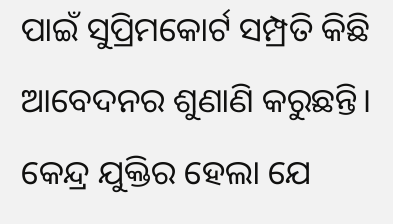ପାଇଁ ସୁପ୍ରିମକୋର୍ଟ ସମ୍ପ୍ରତି କିଛି ଆବେଦନର ଶୁଣାଣି କରୁଛନ୍ତି। କେନ୍ଦ୍ର ଯୁକ୍ତିର ହେଲା ଯେ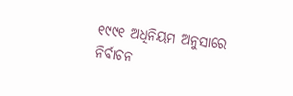୧୯୯୧ ଅଧିନିୟମ ଅନୁସାରେ ନିର୍ବାଚନ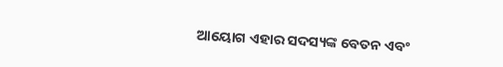ଆୟୋଗ ଏହାର ସଦସ୍ୟଙ୍କ ବେତନ ଏବଂ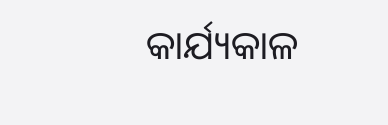କାର୍ଯ୍ୟକାଳ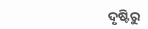ଦୃଷ୍ଟିରୁ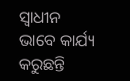ସ୍ବାଧୀନ ଭାବେ କାର୍ଯ୍ୟ କରୁଛନ୍ତି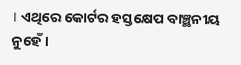। ଏଥିରେ କୋର୍ଟର ହସ୍ତକ୍ଷେପ ବାଞ୍ଛନୀୟ ନୁହେଁ ।